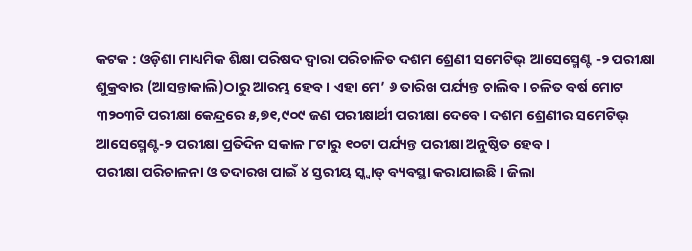କଟକ : ଓଡ଼ିଶା ମାଧ୍ୟମିକ ଶିକ୍ଷା ପରିଷଦ ଦ୍ୱାରା ପରିଚାଳିତ ଦଶମ ଶ୍ରେଣୀ ସମେଟିଭ୍ ଆସେସ୍ମେଣ୍ଟ -୨ ପରୀକ୍ଷା ଶୁକ୍ରବାର (ଆସନ୍ତାକାଲି)ଠାରୁ ଆରମ୍ଭ ହେବ। ଏହା ମେ’ ୬ ତାରିଖ ପର୍ଯ୍ୟନ୍ତ ଚାଲିବ। ଚଳିତ ବର୍ଷ ମୋଟ ୩୨୦୩ଟି ପରୀକ୍ଷା କେନ୍ଦ୍ରରେ ୫,୭୧,୯୦୯ ଜଣ ପରୀକ୍ଷାର୍ଥୀ ପରୀକ୍ଷା ଦେବେ। ଦଶମ ଶ୍ରେଣୀର ସମେଟିଭ୍ ଆସେସ୍ମେଣ୍ଟ-୨ ପରୀକ୍ଷା ପ୍ରତିଦିନ ସକାଳ ୮ଟାରୁ ୧୦ଟା ପର୍ଯ୍ୟନ୍ତ ପରୀକ୍ଷା ଅନୁଷ୍ଠିତ ହେବ ।
ପରୀକ୍ଷା ପରିଚାଳନା ଓ ତଦାରଖ ପାଇଁ ୪ ସ୍ତରୀୟ ସ୍କ୍ୱାଡ୍ ବ୍ୟବସ୍ଥା କରାଯାଇଛି । ଜିଲା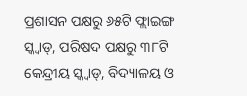ପ୍ରଶାସନ ପକ୍ଷରୁ ୬୫ଟି ଫ୍ଲାଇଙ୍ଗ ସ୍କ୍ୱାଡ୍, ପରିଷଦ ପକ୍ଷରୁ ୩୮ଟି କେନ୍ଦ୍ରୀୟ ସ୍କ୍ୱାଡ୍, ବିଦ୍ୟାଳୟ ଓ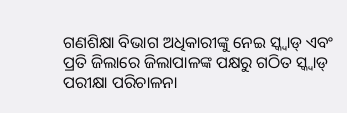ଗଣଶିକ୍ଷା ବିଭାଗ ଅଧିକାରୀଙ୍କୁ ନେଇ ସ୍କ୍ୱାଡ୍ ଏବଂ ପ୍ରତି ଜିଲାରେ ଜିଲାପାଳଙ୍କ ପକ୍ଷରୁ ଗଠିତ ସ୍କ୍ୱାଡ୍ ପରୀକ୍ଷା ପରିଚାଳନା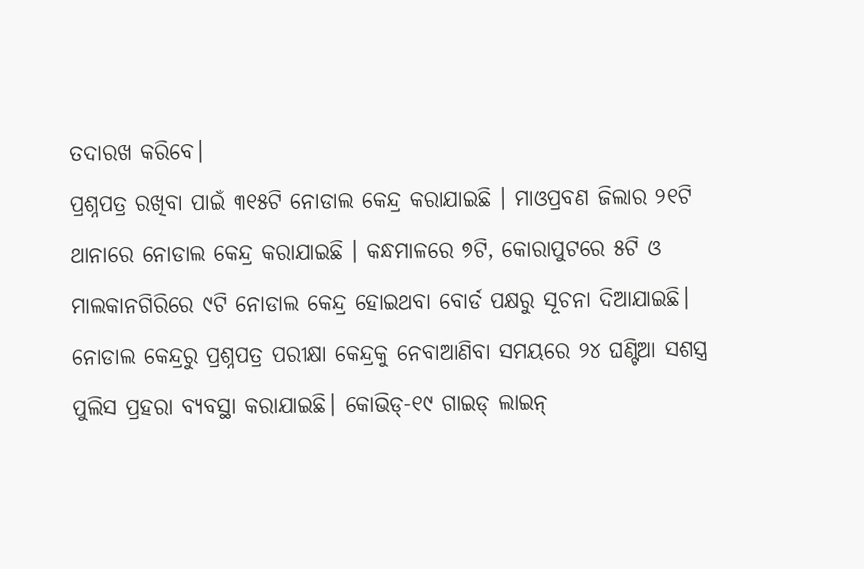ତଦାରଖ କରିବେ।
ପ୍ରଶ୍ନପତ୍ର ରଖିବା ପାଇଁ ୩୧୫ଟି ନୋଡାଲ କେନ୍ଦ୍ର କରାଯାଇଛି । ମାଓପ୍ରବଣ ଜିଲାର ୨୧ଟି ଥାନାରେ ନୋଡାଲ କେନ୍ଦ୍ର କରାଯାଇଛି । କନ୍ଧମାଳରେ ୭ଟି, କୋରାପୁଟରେ ୫ଟି ଓ ମାଲକାନଗିରିରେ ୯ଟି ନୋଡାଲ କେନ୍ଦ୍ର ହୋଇଥବା ବୋର୍ଡ ପକ୍ଷରୁ ସୂଚନା ଦିଆଯାଇଛି। ନୋଡାଲ କେନ୍ଦ୍ରରୁ ପ୍ରଶ୍ନପତ୍ର ପରୀକ୍ଷା କେନ୍ଦ୍ରକୁ ନେବାଆଣିବା ସମୟରେ ୨୪ ଘଣ୍ଟିଆ ସଶସ୍ତ୍ର ପୁଲିସ ପ୍ରହରା ବ୍ୟବସ୍ଥା କରାଯାଇଛି। କୋଭିଡ୍-୧୯ ଗାଇଡ୍ ଲାଇନ୍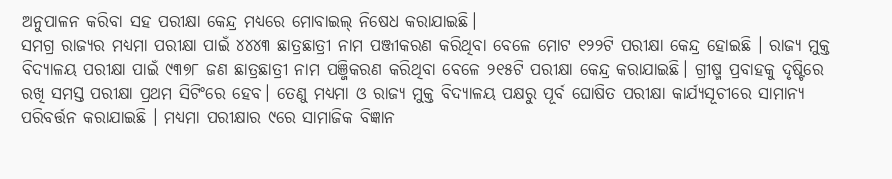ଅନୁପାଳନ କରିବା ସହ ପରୀକ୍ଷା କେନ୍ଦ୍ର ମଧ୍ୟରେ ମୋବାଇଲ୍ ନିଷେଧ କରାଯାଇଛି।
ସମଗ୍ର ରାଜ୍ୟର ମଧ୍ୟମା ପରୀକ୍ଷା ପାଇଁ ୪୪୪୩ ଛାତ୍ରଛାତ୍ରୀ ନାମ ପଞ୍ଜୀକରଣ କରିଥିବା ବେଳେ ମୋଟ ୧୨୨ଟି ପରୀକ୍ଷା କେନ୍ଦ୍ର ହୋଇଛି । ରାଜ୍ୟ ମୁକ୍ତ ବିଦ୍ୟାଳୟ ପରୀକ୍ଷା ପାଇଁ ୯୩୭୮ ଜଣ ଛାତ୍ରଛାତ୍ରୀ ନାମ ପଞ୍ଜିକରଣ କରିଥିବା ବେଳେ ୨୧୫ଟି ପରୀକ୍ଷା କେନ୍ଦ୍ର କରାଯାଇଛି। ଗ୍ରୀଷ୍ମ ପ୍ରବାହକୁ ଦୃଷ୍ଟିରେ ରଖି ସମସ୍ତ ପରୀକ୍ଷା ପ୍ରଥମ ସିଟିଂରେ ହେବ। ତେଣୁ ମଧ୍ୟମା ଓ ରାଜ୍ୟ ମୁକ୍ତ ବିଦ୍ୟାଳୟ ପକ୍ଷରୁ ପୂର୍ବ ଘୋଷିତ ପରୀକ୍ଷା କାର୍ଯ୍ୟସୂଚୀରେ ସାମାନ୍ୟ ପରିବର୍ତ୍ତନ କରାଯାଇଛି । ମଧ୍ୟମା ପରୀକ୍ଷାର ୯ରେ ସାମାଜିକ ବିଜ୍ଞାନ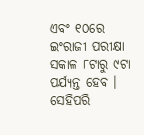ଏବଂ ୧୦ରେ ଇଂରାଜୀ ପରୀକ୍ଷା ସକାଳ ୮ଟାରୁ ୯ଟା ପର୍ଯ୍ୟନ୍ତ ହେବ । ସେହିପରି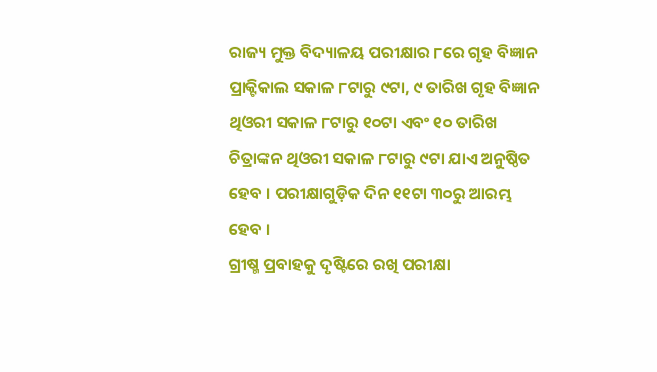ରାଜ୍ୟ ମୁକ୍ତ ବିଦ୍ୟାଳୟ ପରୀକ୍ଷାର ୮ରେ ଗୃହ ବିଜ୍ଞାନ ପ୍ରାକ୍ଟିକାଲ ସକାଳ ୮ଟାରୁ ୯ଟା, ୯ ତାରିଖ ଗୃହ ବିଜ୍ଞାନ ଥିଓରୀ ସକାଳ ୮ଟାରୁ ୧୦ଟା ଏବଂ ୧୦ ତାରିଖ ଚିତ୍ରାଙ୍କନ ଥିଓରୀ ସକାଳ ୮ଟାରୁ ୯ଟା ଯାଏ ଅନୁଷ୍ଠିତ ହେବ । ପରୀକ୍ଷାଗୁଡ଼ିକ ଦିନ ୧୧ଟା ୩୦ରୁ ଆରମ୍ଭ ହେବ ।
ଗ୍ରୀଷ୍ମ ପ୍ରବାହକୁ ଦୃଷ୍ଟିରେ ରଖି ପରୀକ୍ଷା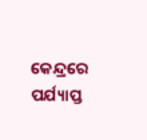କେନ୍ଦ୍ରରେ ପର୍ଯ୍ୟାପ୍ତ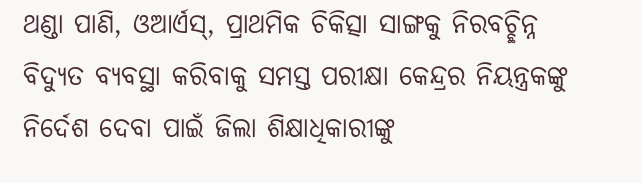ଥଣ୍ଡା ପାଣି, ଓଆର୍ଏସ୍, ପ୍ରାଥମିକ ଚିକିତ୍ସା ସାଙ୍ଗକୁ ନିରବଚ୍ଛିନ୍ନ ବିଦ୍ୟୁତ ବ୍ୟବସ୍ଥା କରିବାକୁ ସମସ୍ତ ପରୀକ୍ଷା କେନ୍ଦ୍ରର ନିୟନ୍ତ୍ରକଙ୍କୁ ନିର୍ଦେଶ ଦେବା ପାଇଁ ଜିଲା ଶିକ୍ଷାଧିକାରୀଙ୍କୁ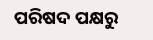ପରିଷଦ ପକ୍ଷରୁ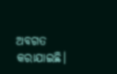ଅବଗତ କରାଯାଇଛି।